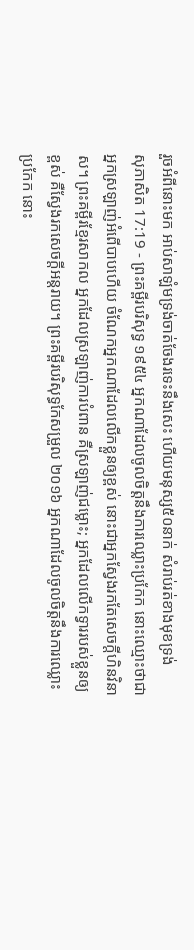រួចអំពីនោះមក អាប់សាឡំមទ្រង់ចាត់ចែងរទេះនឹងសេះ ហើយមនុស្ស៥០នាក់ សំរាប់រត់ខាងមុខទ្រង់
សុភាសិត 17:19 - ព្រះគម្ពីរបរិសុទ្ធ ១៩៥៤ អ្នកណាដែលចូលចិត្តនឹងការឈ្លោះប្រកែក នោះឈ្មោះថាជាអ្នកស្រឡាញ់អំពើបាបហើយ ចំណែកអ្នកណាដែលលើកខ្លួនឲ្យខ្ពស់ នោះជាអ្នកស្វែងរកតែសេចក្ដីហិនវិនាស។ ព្រះគម្ពីរខ្មែរសាកល អ្នកដែលស្រឡាញ់ការបំពាន គឺស្រឡាញ់ជម្លោះ; អ្នកដែលលើកទ្វាររបស់ខ្លួនឲ្យខ្ពស់ គឺស្វែងរកសេចក្ដីអន្តរាយ។ ព្រះគម្ពីរបរិសុទ្ធកែសម្រួល ២០១៦ អ្នកណាដែលចូលចិត្តនឹងការឈ្លោះប្រកែក នោះ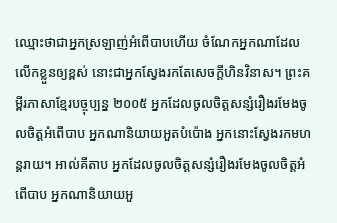ឈ្មោះថាជាអ្នកស្រឡាញ់អំពើបាបហើយ ចំណែកអ្នកណាដែលលើកខ្លួនឲ្យខ្ពស់ នោះជាអ្នកស្វែងរកតែសេចក្ដីហិនវិនាស។ ព្រះគម្ពីរភាសាខ្មែរបច្ចុប្បន្ន ២០០៥ អ្នកដែលចូលចិត្តសន្សំរឿងរមែងចូលចិត្តអំពើបាប អ្នកណានិយាយអួតបំប៉ោង អ្នកនោះស្វែងរកមហន្តរាយ។ អាល់គីតាប អ្នកដែលចូលចិត្តសន្សំរឿងរមែងចូលចិត្តអំពើបាប អ្នកណានិយាយអួ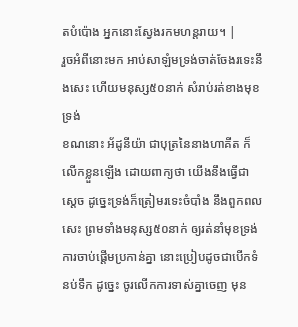តបំប៉ោង អ្នកនោះស្វែងរកមហន្តរាយ។ |
រួចអំពីនោះមក អាប់សាឡំមទ្រង់ចាត់ចែងរទេះនឹងសេះ ហើយមនុស្ស៥០នាក់ សំរាប់រត់ខាងមុខទ្រង់
ខណនោះ អ័ដូនីយ៉ា ជាបុត្រនៃនាងហាគីត ក៏លើកខ្លួនឡើង ដោយពាក្យថា យើងនឹងធ្វើជាស្តេច ដូច្នេះទ្រង់ក៏ត្រៀមរទេះចំបាំង នឹងពួកពលសេះ ព្រមទាំងមនុស្ស៥០នាក់ ឲ្យរត់នាំមុខទ្រង់
ការចាប់ផ្តើមប្រកាន់គ្នា នោះប្រៀបដូចជាបើកទំនប់ទឹក ដូច្នេះ ចូរលើកការទាស់គ្នាចេញ មុន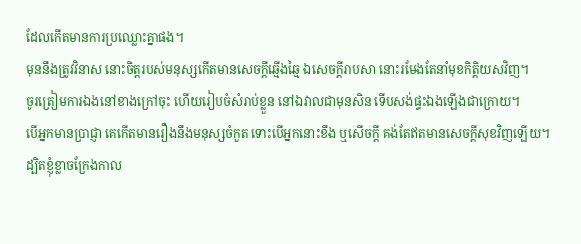ដែលកើតមានការប្រឈ្លោះគ្នាផង។
មុននឹងត្រូវវិនាស នោះចិត្តរបស់មនុស្សកើតមានសេចក្ដីឆ្មើងឆ្មៃ ឯសេចក្ដីរាបសា នោះរមែងតែនាំមុខកិត្តិយសវិញ។
ចូរត្រៀមការឯងនៅខាងក្រៅចុះ ហើយរៀបចំសំរាប់ខ្លួន នៅឯវាលជាមុនសិន ទើបសង់ផ្ទះឯងឡើងជាក្រោយ។
បើអ្នកមានប្រាជ្ញា គេកើតមានរឿងនឹងមនុស្សចំកួត ទោះបើអ្នកនោះខឹង ឬសើចក្តី គង់តែឥតមានសេចក្ដីសុខវិញឡើយ។
ដ្បិតខ្ញុំខ្លាចក្រែងកាល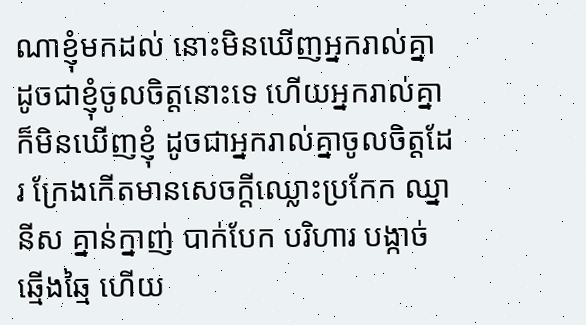ណាខ្ញុំមកដល់ នោះមិនឃើញអ្នករាល់គ្នា ដូចជាខ្ញុំចូលចិត្តនោះទេ ហើយអ្នករាល់គ្នាក៏មិនឃើញខ្ញុំ ដូចជាអ្នករាល់គ្នាចូលចិត្តដែរ ក្រែងកើតមានសេចក្ដីឈ្លោះប្រកែក ឈ្នានីស គ្នាន់ក្នាញ់ បាក់បែក បរិហារ បង្កាច់ ឆ្មើងឆ្មៃ ហើយ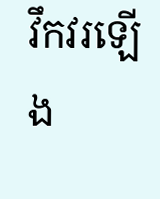វឹកវរឡើង